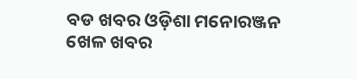ବଡ ଖବର ଓଡ଼ିଶା ମନୋରଞ୍ଜନ ଖେଳ ଖବର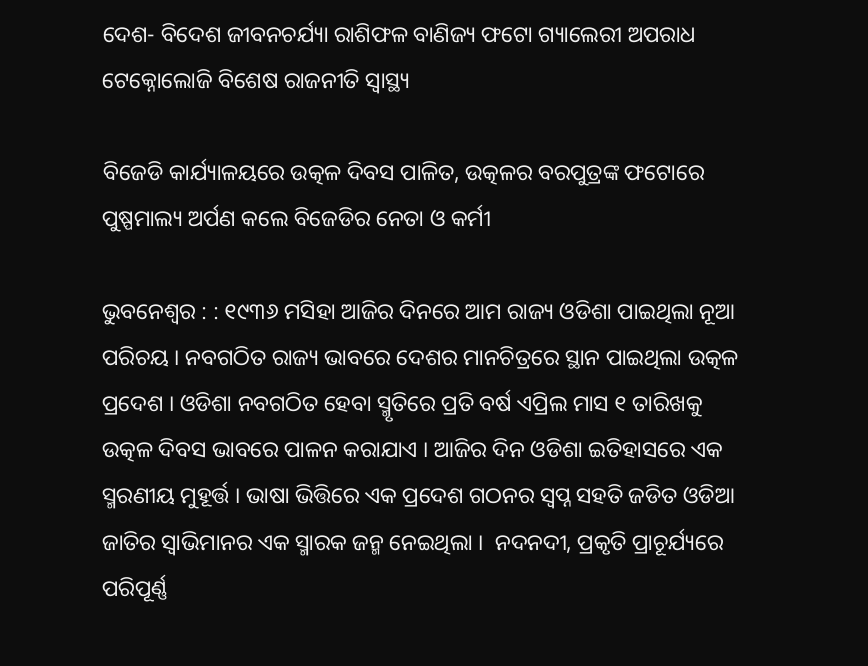ଦେଶ- ବିଦେଶ ଜୀବନଚର୍ଯ୍ୟା ରାଶିଫଳ ବାଣିଜ୍ୟ ଫଟୋ ଗ୍ୟାଲେରୀ ଅପରାଧ ଟେକ୍ନୋଲୋଜି ବିଶେଷ ରାଜନୀତି ସ୍ଵାସ୍ଥ୍ୟ

ବିଜେଡି କାର୍ଯ୍ୟାଳୟରେ ଉତ୍କଳ ଦିବସ ପାଳିତ, ଉତ୍କଳର ବରପୁତ୍ରଙ୍କ ଫଟୋରେ ପୁଷ୍ପମାଲ୍ୟ ଅର୍ପଣ କଲେ ବିଜେଡିର ନେତା ଓ କର୍ମୀ

ଭୁବନେଶ୍ବର : : ୧୯୩୬ ମସିହା ଆଜିର ଦିନରେ ଆମ ରାଜ୍ୟ ଓଡିଶା ପାଇଥିଲା ନୂଆ ପରିଚୟ । ନବଗଠିତ ରାଜ୍ୟ ଭାବରେ ଦେଶର ମାନଚିତ୍ରରେ ସ୍ଥାନ ପାଇଥିଲା ଉତ୍କଳ ପ୍ରଦେଶ । ଓଡିଶା ନବଗଠିତ ହେବା ସ୍ମୃତିରେ ପ୍ରତି ବର୍ଷ ଏପ୍ରିଲ ମାସ ୧ ତାରିଖକୁ ଉତ୍କଳ ଦିବସ ଭାବରେ ପାଳନ କରାଯାଏ । ଆଜିର ଦିନ ଓଡିଶା ଇତିହାସରେ ଏକ ସ୍ମରଣୀୟ ମୁହୂର୍ତ୍ତ । ଭାଷା ଭିତ୍ତିରେ ଏକ ପ୍ରଦେଶ ଗଠନର ସ୍ବପ୍ନ ସହତି ଜଡିତ ଓଡିଆ ଜାତିର ସ୍ବାଭିମାନର ଏକ ସ୍ମାରକ ଜନ୍ମ ନେଇଥିଲା ।  ନଦନଦୀ, ପ୍ରକୃତି ପ୍ରାଚୂର୍ଯ୍ୟରେ ପରିପୂର୍ଣ୍ଣ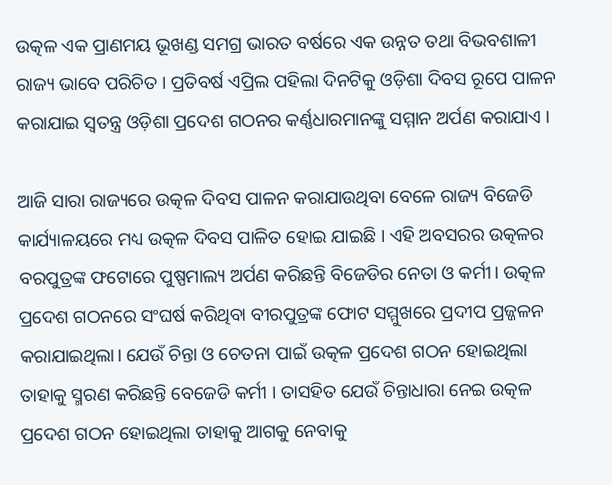ଉତ୍କଳ ଏକ ପ୍ରାଣମୟ ଭୂଖଣ୍ଡ ସମଗ୍ର ଭାରତ ବର୍ଷରେ ଏକ ଉନ୍ନତ ତଥା ବିଭବଶାଳୀ ରାଜ୍ୟ ଭାବେ ପରିଚିତ । ପ୍ରତିବର୍ଷ ଏପ୍ରିଲ ପହିଲା ଦିନଟିକୁ ଓଡ଼ିଶା ଦିବସ ରୂପେ ପାଳନ କରାଯାଇ ସ୍ୱତନ୍ତ୍ର ଓଡ଼ିଶା ପ୍ରଦେଶ ଗଠନର କର୍ଣ୍ଣଧାରମାନଙ୍କୁ ସମ୍ମାନ ଅର୍ପଣ କରାଯାଏ ।

ଆଜି ସାରା ରାଜ୍ୟରେ ଉତ୍କଳ ଦିବସ ପାଳନ କରାଯାଉଥିବା ବେଳେ ରାଜ୍ୟ ବିଜେଡି କାର୍ଯ୍ୟାଳୟରେ ମଧ୍ୟ ଉତ୍କଳ ଦିବସ ପାଳିତ ହୋଇ ଯାଇଛି । ଏହି ଅବସରର ଉତ୍କଳର ବରପୁତ୍ରଙ୍କ ଫଟୋରେ ପୁଷ୍ପମାଲ୍ୟ ଅର୍ପଣ କରିଛନ୍ତି ବିଜେଡିର ନେତା ଓ କର୍ମୀ। ଉତ୍କଳ ପ୍ରଦେଶ ଗଠନରେ ସଂଘର୍ଷ କରିଥିବା ବୀରପୁତ୍ରଙ୍କ ଫୋଟ ସମ୍ମୁଖରେ ପ୍ରଦୀପ ପ୍ରଜ୍ଜଳନ କରାଯାଇଥିଲା। ଯେଉଁ ଚିନ୍ତା ଓ ଚେତନା ପାଇଁ ଉତ୍କଳ ପ୍ରଦେଶ ଗଠନ ହୋଇଥିଲା ତାହାକୁ ସ୍ମରଣ କରିଛନ୍ତି ବେଜେଡି କର୍ମୀ । ତାସହିତ ଯେଉଁ ଚିନ୍ତାଧାରା ନେଇ ଉତ୍କଳ ପ୍ରଦେଶ ଗଠନ ହୋଇଥିଲା ତାହାକୁ ଆଗକୁ ନେବାକୁ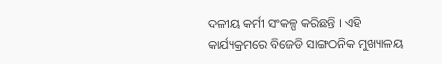ଦଳୀୟ କର୍ମୀ ସଂକଳ୍ପ କରିଛନ୍ତି । ଏହି କାର୍ଯ୍ୟକ୍ରମରେ ବିଜେଡି ସାଙ୍ଗଠନିକ ମୁଖ୍ୟାଳୟ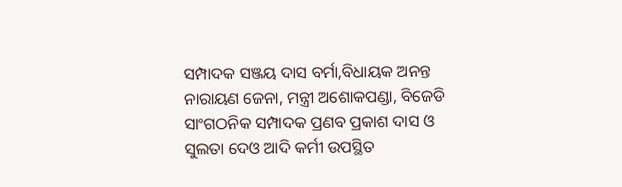ସମ୍ପାଦକ ସଞ୍ଜୟ ଦାସ ବର୍ମା,ବିଧାୟକ ଅନନ୍ତ ନାରାୟଣ ଜେନା, ମନ୍ତ୍ରୀ ଅଶୋକପଣ୍ଡା, ବିଜେଡି ସାଂଗଠନିକ ସମ୍ପାଦକ ପ୍ରଣବ ପ୍ରକାଶ ଦାସ ଓ ସୁଲତା ଦେଓ ଆଦି କର୍ମୀ ଉପସ୍ଥିତ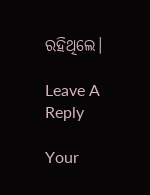ରହିଥିଲେ।

Leave A Reply

Your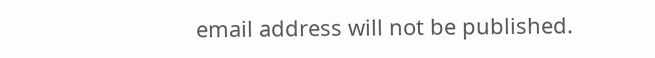email address will not be published.